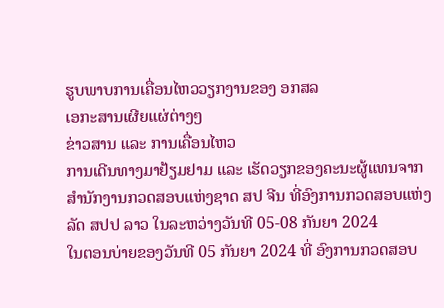ຮູບພາບການເຄື່ອນໄຫວວຽກງານຂອງ ອກສລ
ເອກະສານເຜີຍແຜ່ຕ່າງໆ
ຂ່າວສານ ແລະ ການເຄື່ອນໄຫວ
ການເດີນທາງມາຢ້ຽມຢາມ ແລະ ເຮັດວຽກຂອງຄະນະຜູ້ແທນຈາກສຳນັກງານກວດສອບແຫ່ງຊາດ ສປ ຈີນ ທີ່ອົງການກວດສອບແຫ່ງລັດ ສປປ ລາວ ໃນລະຫວ່າງວັນທີ 05-08 ກັນຍາ 2024
ໃນຕອນບ່າຍຂອງວັນທີ 05 ກັນຍາ 2024 ທີ່ ອົງການກວດສອບ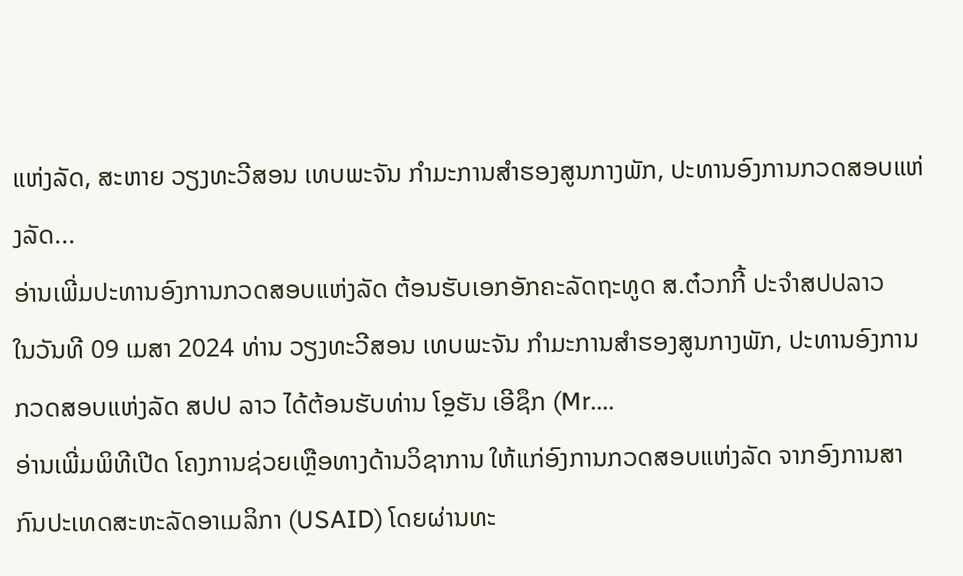ແຫ່ງລັດ, ສະຫາຍ ວຽງທະວີສອນ ເທບພະຈັນ ກຳມະການສຳຮອງສູນກາງພັກ, ປະທານອົງການກວດສອບແຫ່ງລັດ...
ອ່ານເພີ່ມປະທານອົງການກວດສອບແຫ່ງລັດ ຕ້ອນຮັບເອກອັກຄະລັດຖະທູດ ສ.ຕ໋ວກກີ້ ປະຈຳສປປລາວ
ໃນວັນທີ 09 ເມສາ 2024 ທ່ານ ວຽງທະວີສອນ ເທບພະຈັນ ກຳມະການສຳຮອງສູນກາງພັກ, ປະທານອົງການກວດສອບແຫ່ງລັດ ສປປ ລາວ ໄດ້ຕ້ອນຮັບທ່ານ ໂອຼຮັນ ເອີຊຶກ (Mr....
ອ່ານເພີ່ມພິທີເປີດ ໂຄງການຊ່ວຍເຫຼືອທາງດ້ານວິຊາການ ໃຫ້ແກ່ອົງການກວດສອບແຫ່ງລັດ ຈາກອົງການສາກົນປະເທດສະຫະລັດອາເມລິກາ (USAID) ໂດຍຜ່ານທະ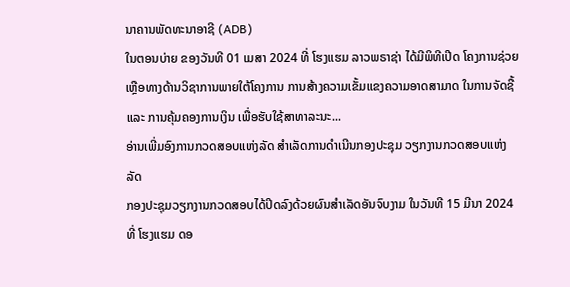ນາຄານພັດທະນາອາຊີ (ADB)
ໃນຕອນບ່າຍ ຂອງວັນທີ 01 ເມສາ 2024 ທີ່ ໂຮງແຮມ ລາວພຣາຊ່າ ໄດ້ມີພິທີເປີດ ໂຄງການຊ່ວຍເຫຼືອທາງດ້ານວິຊາການພາຍໃຕ້ໂຄງການ ການສ້າງຄວາມເຂັ້ມແຂງຄວາມອາດສາມາດ ໃນການຈັດຊື້ ແລະ ການຄຸ້ມຄອງການເງິນ ເພື່ອຮັບໃຊ້ສາທາລະນະ...
ອ່ານເພີ່ມອົງການກວດສອບແຫ່ງລັດ ສຳເລັດການດຳເນີນກອງປະຊຸມ ວຽກງານກວດສອບແຫ່ງລັດ
ກອງປະຊຸມວຽກງານກວດສອບໄດ້ປິດລົງດ້ວຍຜົນສຳເລັດອັນຈົບງາມ ໃນວັນທີ 15 ມີນາ 2024 ທີ່ ໂຮງແຮມ ດອ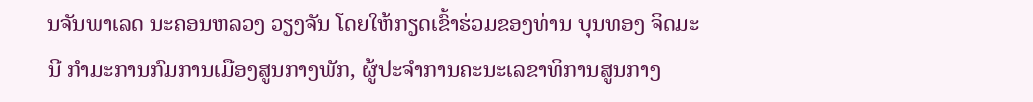ນຈັນພາເລດ ນະຄອນຫລວງ ວຽງຈັນ ໂດຍໃຫ້ກຽດເຂົ້າຮ່ວມຂອງທ່ານ ບຸນທອງ ຈິດມະນີ ກໍາມະການກົມການເມືອງສູນກາງພັກ, ຜູ້ປະຈຳການຄະນະເລຂາທິການສູນກາງ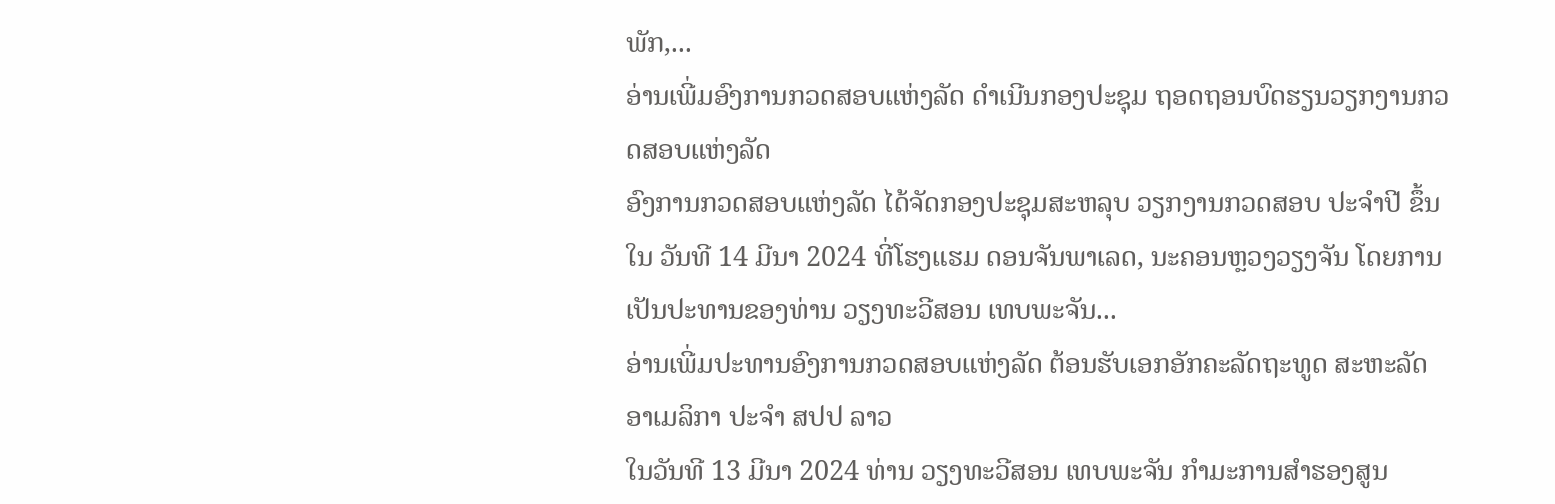ພັກ,...
ອ່ານເພີ່ມອົງການກວດສອບແຫ່ງລັດ ດຳເນີນກອງປະຊຸມ ຖອດຖອນບົດຮຽນວຽກງານກວດສອບແຫ່ງລັດ
ອົງການກວດສອບແຫ່ງລັດ ໄດ້ຈັດກອງປະຊຸມສະຫລຸບ ວຽກງານກວດສອບ ປະຈຳປີ ຂຶ້ນໃນ ວັນທີ 14 ມີນາ 2024 ທີ່ໂຮງແຮມ ດອນຈັນພາເລດ, ນະຄອນຫຼວງວຽງຈັນ ໂດຍການເປັນປະທານຂອງທ່ານ ວຽງທະວີສອນ ເທບພະຈັນ...
ອ່ານເພີ່ມປະທານອົງການກວດສອບແຫ່ງລັດ ຕ້ອນຮັບເອກອັກຄະລັດຖະທູດ ສະຫະລັດອາເມລິກາ ປະຈຳ ສປປ ລາວ
ໃນວັນທີ 13 ມີນາ 2024 ທ່ານ ວຽງທະວີສອນ ເທບພະຈັນ ກຳມະການສຳຮອງສູນ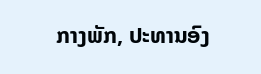ກາງພັກ, ປະທານອົງ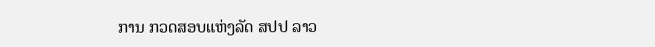ການ ກວດສອບແຫ່ງລັດ ສປປ ລາວ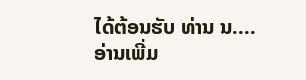ໄດ້ຕ້ອນຮັບ ທ່ານ ນ....
ອ່ານເພີ່ມ